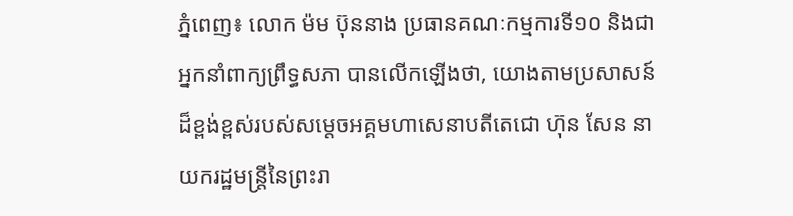ភ្នំពេញ៖ លោក ម៉ម ប៊ុននាង ប្រធានគណៈកម្មការទី១០ និងជាអ្នកនាំពាក្យព្រឹទ្ធសភា បានលើកឡើងថា, យោងតាមប្រសាសន៍ដ៏ខ្ពង់ខ្ពស់របស់សម្តេចអគ្គមហាសេនាបតីតេជោ ហ៊ុន សែន នាយករដ្ឋមន្រ្តីនៃព្រះរា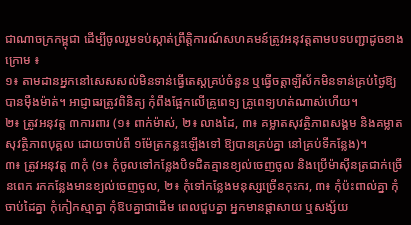ជាណាចក្រកម្ពុជា ដើម្បីចូលរួមទប់ស្កាត់ព្រឹត្តិការណ៍សហគមន៍ត្រូវអនុវត្តតាមបទបញ្ជាដូចខាងក្រោម ៖
១៖ តាមដានអ្នកនៅសេសសល់មិនទាន់ធ្វើតេស្តគ្រប់ចំនួន ឬធ្វើចត្តាឡីស័កមិនទាន់គ្រប់ថ្ងៃឱ្យបានម៉ឺងម៉ាត់។ អាជ្ញាធរត្រូវពិនិត្យ កុំពឹងផ្អែកលើគ្រូពេទ្យ គ្រូពេទ្យហត់ណាស់ហើយ។
២៖ ត្រូវអនុវត្ត ៣ការពារ (១៖ ពាក់ម៉ាស់, ២៖ លាងដៃ, ៣៖ គម្លាតសុវត្ថិភាពសង្គម និងគម្លាតសុវត្ថិភាពបុគ្គល ដោយចាប់ពី ១ម៉ែត្រកន្លះឡើងទៅ ឱ្យបានគ្រប់គ្នា នៅគ្រប់ទីកន្លែង)។
៣៖ ត្រូវអនុវត្ត ៣កុំ (១៖ កុំចូលទៅកន្លែងបិទជិតគ្មានខ្យល់ចេញចូល និងប្រើម៉ាស៊ីនត្រជាក់ច្រើនពេក រកកន្លែងមានខ្យល់ចេញចូល, ២៖ កុំទៅកន្លែងមនុស្សច្រើនកុះករ, ៣៖ កុំប៉ះពាល់គ្នា កុំចាប់ដៃគ្នា កុំកៀកស្មាគ្នា កុំឱបគ្នាជាដើម ពេលជួបគ្នា អ្នកមានផ្តាសាយ ឬសង្ស័យ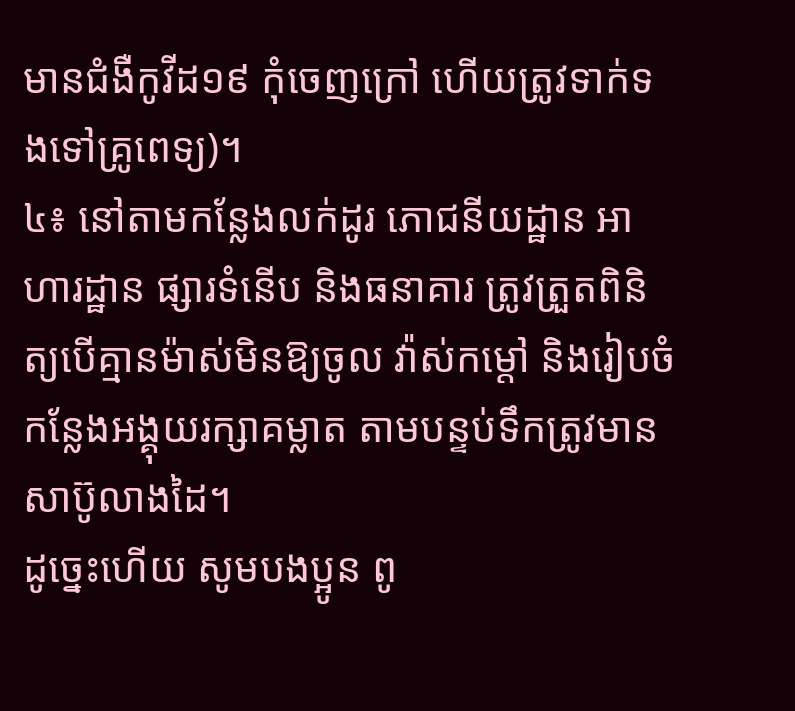មានជំងឺកូវីដ១៩ កុំចេញក្រៅ ហើយត្រូវទាក់ទងទៅគ្រូពេទ្យ)។
៤៖ នៅតាមកន្លែងលក់ដូរ ភោជនីយដ្ឋាន អាហារដ្ឋាន ផ្សារទំនើប និងធនាគារ ត្រូវត្រួតពិនិត្យបើគ្មានម៉ាស់មិនឱ្យចូល វ៉ាស់កម្តៅ និងរៀបចំកន្លែងអង្គុយរក្សាគម្លាត តាមបន្ទប់ទឹកត្រូវមានសាប៊ូលាងដៃ។
ដូច្នេះហើយ សូមបងប្អូន ពូ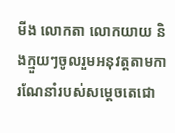មីង លោកតា លោកយាយ និងក្មួយៗចូលរួមអនុវត្តតាមការណែនាំរបស់សម្តេចតេជោ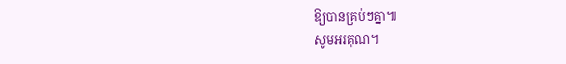ឱ្យបានគ្រប់ៗគ្នា៕
សូមអរគុណ។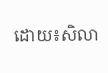ដោយ៖សិលា